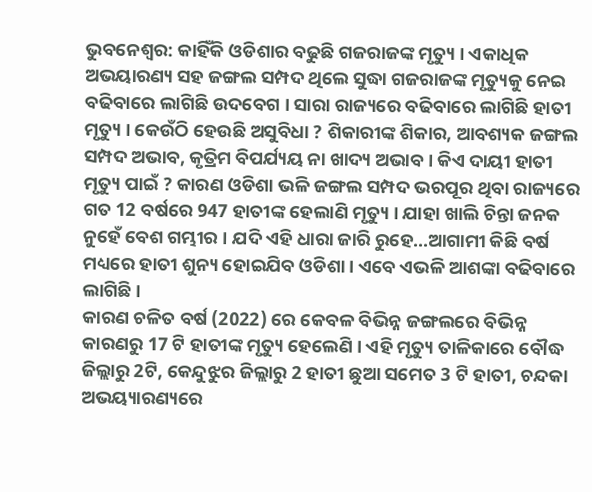ଭୁବନେଶ୍ବର: କାହିଁକି ଓଡିଶାର ବଢୁଛି ଗଜରାଜଙ୍କ ମୃତ୍ୟୁ । ଏକାଧିକ ଅଭୟାରଣ୍ୟ ସହ ଜଙ୍ଗଲ ସମ୍ପଦ ଥିଲେ ସୁଦ୍ଧା ଗଜରାଜଙ୍କ ମୃତ୍ୟୁକୁ ନେଇ ବଢିବାରେ ଲାଗିଛି ଉଦବେଗ । ସାରା ରାଜ୍ୟରେ ବଢିବାରେ ଲାଗିଛି ହାତୀ ମୃତ୍ୟୁ । କେଉଁଠି ହେଉଛି ଅସୁବିଧା ? ଶିକାରୀଙ୍କ ଶିକାର, ଆବଶ୍ୟକ ଜଙ୍ଗଲ ସମ୍ପଦ ଅଭାବ, କୃତ୍ରିମ ବିପର୍ଯ୍ୟୟ ନା ଖାଦ୍ୟ ଅଭାବ । କିଏ ଦାୟୀ ହାତୀ ମୃତ୍ୟୁ ପାଇଁ ? କାରଣ ଓଡିଶା ଭଳି ଜଙ୍ଗଲ ସମ୍ପଦ ଭରପୂର ଥିବା ରାଜ୍ୟରେ ଗତ 12 ବର୍ଷରେ 947 ହାତୀଙ୍କ ହେଲାଣି ମୃତ୍ୟୁ । ଯାହା ଖାଲି ଚିନ୍ତା ଜନକ ନୁହେଁ ବେଶ ଗମ୍ଭୀର । ଯଦି ଏହି ଧାରା ଜାରି ରୁହେ...ଆଗାମୀ କିଛି ବର୍ଷ ମଧ୍ୟରେ ହାତୀ ଶୁନ୍ୟ ହୋଇଯିବ ଓଡିଶା । ଏବେ ଏଭଳି ଆଶଙ୍କା ବଢିବାରେ ଲାଗିଛି ।
କାରଣ ଚଳିତ ବର୍ଷ (2022) ରେ କେବଳ ବିଭିନ୍ନ ଜଙ୍ଗଲରେ ବିଭିନ୍ନ କାରଣରୁ 17 ଟି ହାତୀଙ୍କ ମୃତ୍ୟୁ ହେଲେଣି । ଏହି ମୃତ୍ୟୁ ତାଳିକାରେ ବୌଦ୍ଧ ଜିଲ୍ଲାରୁ 2ଟି, କେନ୍ଦୁଝୁର ଜିଲ୍ଲାରୁ 2 ହାତୀ ଛୁଆ ସମେତ 3 ଟି ହାତୀ, ଚନ୍ଦକା ଅଭୟ୍ୟାରଣ୍ୟରେ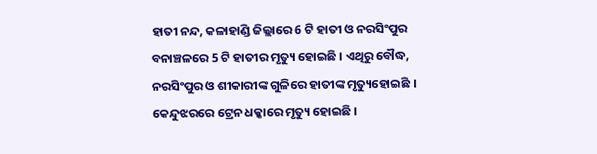ହାତୀ ନନ୍ଦ, କଳାହାଣ୍ଡି ଜିଲ୍ଲାରେ 6 ଟି ହାତୀ ଓ ନରସିଂପୁର ବନାଞ୍ଚଳରେ 5 ଟି ହାତୀର ମୃତ୍ୟୁ ହୋଇଛି । ଏଥିରୁ ବୌଦ୍ଧ, ନରସିଂପୁର ଓ ଶୀକାରୀଙ୍କ ଗୁଳିରେ ହାତୀଙ୍କ ମୃତ୍ୟୁହୋଇଛି । କେନ୍ଦୁଝରରେ ଟ୍ରେନ ଧକ୍କାରେ ମୃତ୍ୟୁ ହୋଇଛି ।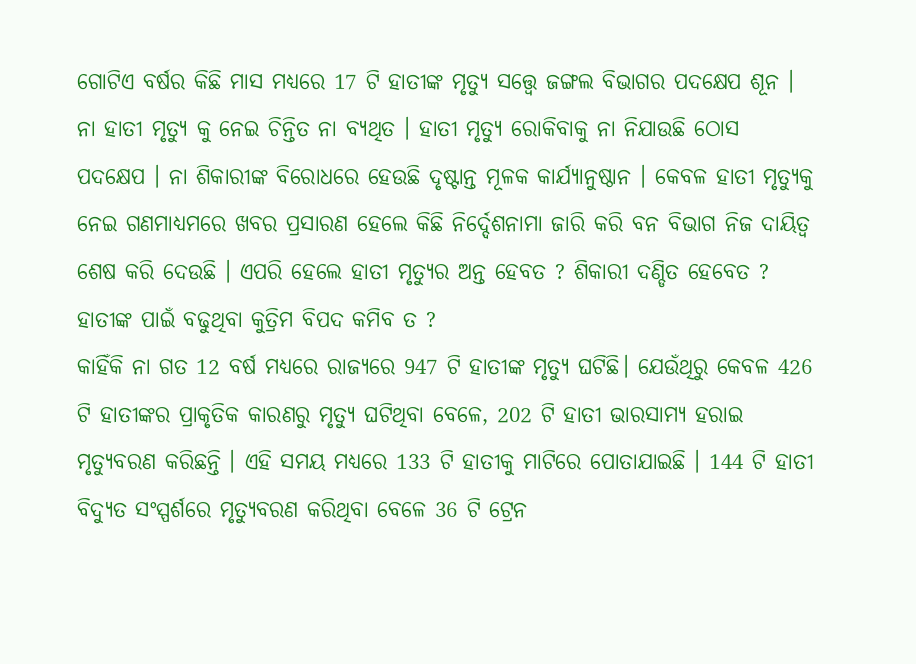ଗୋଟିଏ ବର୍ଷର କିଛି ମାସ ମଧ୍ୟରେ 17 ଟି ହାତୀଙ୍କ ମୃତ୍ୟୁ ସତ୍ତ୍ୱେ ଜଙ୍ଗଲ ବିଭାଗର ପଦକ୍ଷେପ ଶୂନ । ନା ହାତୀ ମୃତ୍ୟୁ କୁ ନେଇ ଚିନ୍ତିତ ନା ବ୍ୟଥିତ । ହାତୀ ମୃତ୍ୟୁ ରୋକିବାକୁ ନା ନିଯାଉଛି ଠୋସ ପଦକ୍ଷେପ । ନା ଶିକାରୀଙ୍କ ବିରୋଧରେ ହେଉଛି ଦୃଷ୍ଟାନ୍ତ ମୂଳକ କାର୍ଯ୍ୟାନୁଷ୍ଠାନ । କେବଳ ହାତୀ ମୃତ୍ୟୁକୁ ନେଇ ଗଣମାଧ୍ୟମରେ ଖବର ପ୍ରସାରଣ ହେଲେ କିଛି ନିର୍ଦ୍ଦେଶନାମା ଜାରି କରି ବନ ବିଭାଗ ନିଜ ଦାୟିତ୍ବ ଶେଷ କରି ଦେଉଛି । ଏପରି ହେଲେ ହାତୀ ମୃତ୍ୟୁର ଅନ୍ତ ହେବତ ? ଶିକାରୀ ଦଣ୍ଡିତ ହେବେତ ? ହାତୀଙ୍କ ପାଇଁ ବଢୁଥିବା କୁତ୍ରିମ ବିପଦ କମିବ ତ ?
କାହିଁକି ନା ଗତ 12 ବର୍ଷ ମଧ୍ୟରେ ରାଜ୍ୟରେ 947 ଟି ହାତୀଙ୍କ ମୃତ୍ୟୁ ଘଟିଛି। ଯେଉଁଥିରୁ କେବଳ 426 ଟି ହାତୀଙ୍କର ପ୍ରାକୃତିକ କାରଣରୁ ମୃତ୍ୟୁ ଘଟିଥିବା ବେଳେ, 202 ଟି ହାତୀ ଭାରସାମ୍ୟ ହରାଇ ମୃତ୍ୟୁବରଣ କରିଛନ୍ତି । ଏହି ସମୟ ମଧ୍ୟରେ 133 ଟି ହାତୀକୁ ମାଟିରେ ପୋତାଯାଇଛି । 144 ଟି ହାତୀ ବିଦ୍ୟୁତ ସଂସ୍ପର୍ଶରେ ମୃତ୍ୟୁବରଣ କରିଥିବା ବେଳେ 36 ଟି ଟ୍ରେନ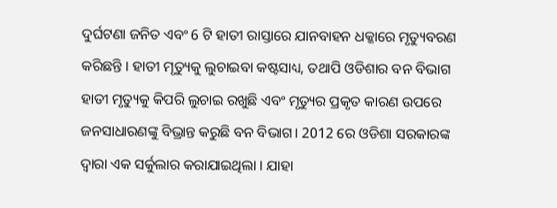ଦୁର୍ଘଟଣା ଜନିତ ଏବଂ 6 ଟି ହାତୀ ରାସ୍ତାରେ ଯାନବାହନ ଧକ୍କାରେ ମୃତ୍ୟୁବରଣ କରିଛନ୍ତି । ହାତୀ ମୃତ୍ୟୁକୁ ଲୁଚାଇବା କଷ୍ଟସାଧ୍ୟ, ତଥାପି ଓଡିଶାର ବନ ବିଭାଗ ହାତୀ ମୃତ୍ୟୁକୁ କିପରି ଲୁଚାଇ ରଖୁଛି ଏବଂ ମୃତ୍ୟୁର ପ୍ରକୃତ କାରଣ ଉପରେ ଜନସାଧାରଣଙ୍କୁ ବିଭ୍ରାନ୍ତ କରୁଛି ବନ ବିଭାଗ। 2012 ରେ ଓଡିଶା ସରକାରଙ୍କ ଦ୍ଵାରା ଏକ ସର୍କୁଲାର କରାଯାଇଥିଲା । ଯାହା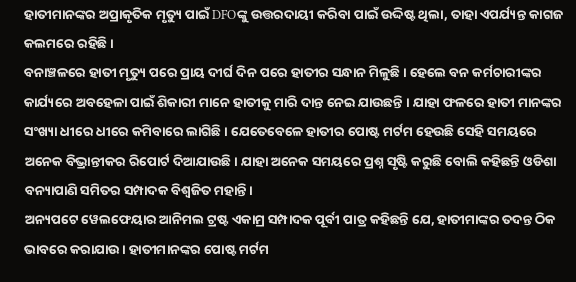ହାତୀମାନଙ୍କର ଅପ୍ରାକୃତିକ ମୃତ୍ୟୁ ପାଇଁ DFOଙ୍କୁ ଉତ୍ତରଦାୟୀ କରିବା ପାଇଁ ଉଦ୍ଦିଷ୍ଟ ଥିଲା, ତାହା ଏପର୍ଯ୍ୟନ୍ତ କାଗଜ କଲମରେ ରହିଛି ।
ବନାଞ୍ଚଳରେ ହାତୀ ମୃତ୍ୟୁ ପରେ ପ୍ରାୟ ଦୀର୍ଘ ଦିନ ପରେ ହାତୀର ସନ୍ଧାନ ମିଳୁଛି । ହେଲେ ବନ କର୍ମଚାରୀଙ୍କର କାର୍ଯ୍ୟରେ ଅବହେଳା ପାଇଁ ଶିକାରୀ ମାନେ ହାତୀକୁ ମାରି ଦାନ୍ତ ନେଇ ଯାଉଛନ୍ତି । ଯାହା ଫଳରେ ହାତୀ ମାନଙ୍କର ସଂଖ୍ୟା ଧୀରେ ଧୀରେ କମିବାରେ ଲାଗିଛି । ଯେତେବେଳେ ହାତୀର ପୋଷ୍ଟ ମର୍ଟମ ହେଉଛି ସେହି ସମୟରେ ଅନେକ ବିଭ୍ରାନ୍ତୀକର ରିପୋର୍ଟ ଦିଆଯାଉଛି। ଯାହା ଅନେକ ସମୟରେ ପ୍ରଶ୍ନ ସୃଷ୍ଟି କରୁଛି ବୋଲି କହିଛନ୍ତି ଓଡିଶା ବନ୍ୟାପାଣି ସମିତର ସମ୍ପାଦକ ବିଶ୍ଵଜିତ ମହାନ୍ତି।
ଅନ୍ୟପଟେ ୱେଲଫେୟାର ଆନିମଲ ଟ୍ରଷ୍ଟ ଏକାମ୍ର ସମ୍ପାଦକ ପୂର୍ବୀ ପାତ୍ର କହିଛନ୍ତି ଯେ, ହାତୀମାଙ୍କର ତଦନ୍ତ ଠିକ ଭାବରେ କରାଯାଉ। ହାତୀମାନଙ୍କର ପୋଷ୍ଟ ମର୍ଟମ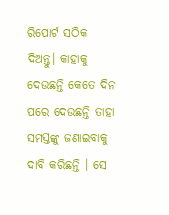ରିପୋର୍ଟ ସଠିକ ଦିଅନ୍ତୁ। କାହାକୁ ଦେଉଛନ୍ତି କେତେ ଦିନ ପରେ ଦେଉଛନ୍ତି ତାହା ସମସ୍ତଙ୍କୁ ଜଣାଇବାକୁ ଦାବି କରିଛନ୍ତି । ସେ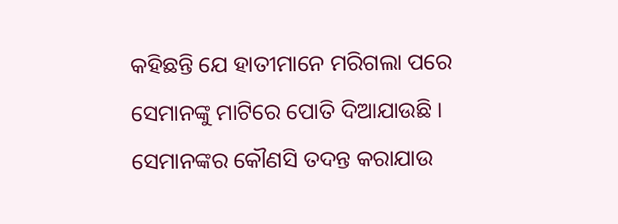କହିଛନ୍ତି ଯେ ହାତୀମାନେ ମରିଗଲା ପରେ ସେମାନଙ୍କୁ ମାଟିରେ ପୋତି ଦିଆଯାଉଛି । ସେମାନଙ୍କର କୌଣସି ତଦନ୍ତ କରାଯାଉ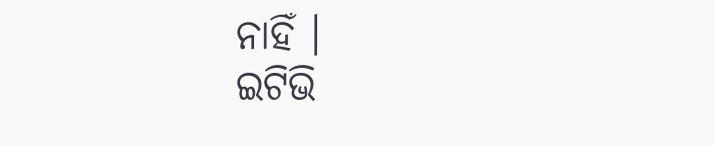ନାହିଁ ।
ଇଟିଭି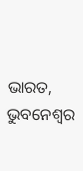ଭାରତ, ଭୁବନେଶ୍ବର